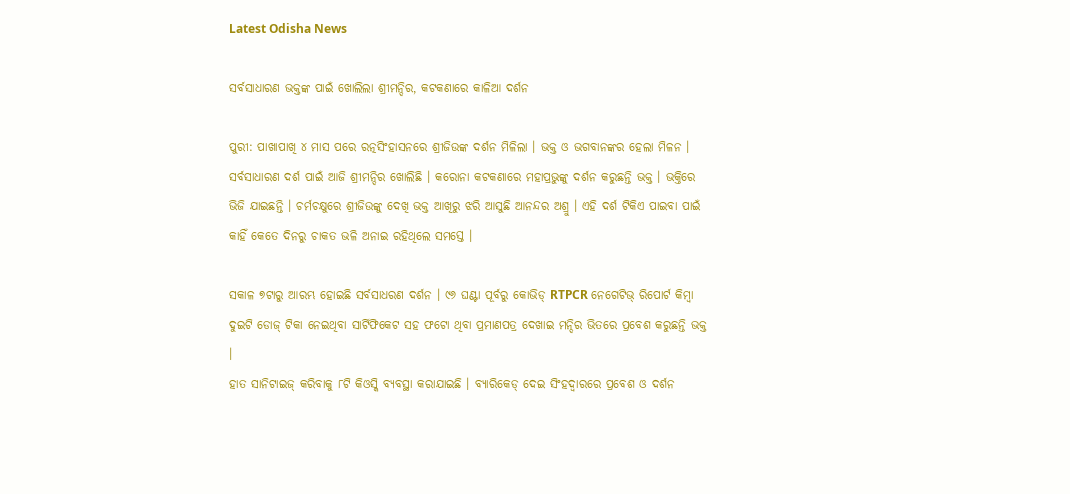Latest Odisha News

ସର୍ବସାଧାରଣ ଭକ୍ତଙ୍କ ପାଇଁ ଖୋଲିଲା ଶ୍ରୀମନ୍ଦିର, କଟକଣାରେ କାଳିଆ ଦର୍ଶନ

ପୁରୀ: ପାଖାପାଖି ୪ ମାସ ପରେ ରତ୍ନସିଂହାସନରେ ଶ୍ରୀଜିଉଙ୍କ ଦର୍ଶନ ମିଳିଲା । ଭକ୍ତ ଓ ଭଗବାନଙ୍କର ହେଲା ମିଳନ । ସର୍ବସାଧାରଣ ଦର୍ଶ ପାଇଁ ଆଜି ଶ୍ରୀମନ୍ଦିର ଖୋଲିଛି । କରୋନା କଟକଣାରେ ମହାପ୍ରଭୁଙ୍କୁ ଦର୍ଶନ କରୁଛନ୍ତି ଭକ୍ତ । ଭକ୍ତିରେ ଭିଜି ଯାଇଛନ୍ତି । ଚର୍ମଚକ୍ଷୁରେ ଶ୍ରୀଜିଉଙ୍କୁ ଦେଖି ଭକ୍ତ ଆଖିରୁ ଝରି ଆସୁଛି ଆନନ୍ଦର ଅଶ୍ରୁ । ଏହି ଦର୍ଶ ଟିକିଏ ପାଇବା ପାଇଁ କାହିଁ କେତେ ଦିନରୁ ଚାକତ ଭଳି ଅନାଇ ରହିଥିଲେ ସମସ୍ତେ ।

ସକାଳ ୭ଟାରୁ ଆରମ୍ଭ ହୋଇଛି ସର୍ବସାଧରଣ ଦର୍ଶନ । ୯୬ ଘଣ୍ଟା ପୂର୍ବରୁ କୋଭିଡ୍ RTPCR ନେଗେଟିଭ୍ ରିପୋର୍ଟ କିମ୍ବା ଦୁଇଟି ଡୋଜ୍ ଟିକା ନେଇଥିବା ସାର୍ଟିଫିକେଟ ସହ ଫଟୋ ଥିବା ପ୍ରମାଣପତ୍ର ଦେଖାଇ ମନ୍ଦିର ଭିତରେ ପ୍ରବେଶ କରୁଛନ୍ତି ଭକ୍ତ ।
ହାତ ସାନିଟାଇଜ୍ କରିବାକୁ ୮ଟି କିଓସ୍କି ବ୍ୟବସ୍ଥା କରାଯାଇଛି । ବ୍ୟାରିକେଡ୍ ଦେଇ ସିଂହଦ୍ୱାରରେ ପ୍ରବେଶ ଓ ଦର୍ଶନ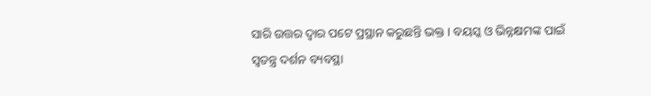ସାରି ଉତ୍ତର ଦ୍ୱାର ପଟେ ପ୍ରସ୍ଥାନ କରୁଛନ୍ତି ଭକ୍ତ । ବୟସ୍କ ଓ ଭିନ୍ନକ୍ଷମଙ୍କ ପାଇଁ ସ୍ୱତନ୍ତ୍ର ଦର୍ଶନ ବ୍ୟବସ୍ଥା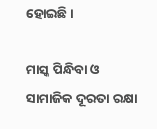ହୋଇଛି ।

ମାସ୍କ ପିନ୍ଧିବା ଓ ସାମାଜିକ ଦୂରତା ରକ୍ଷା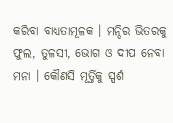କରିବା ବାଧ୍ୟତାମୂଳକ । ମନ୍ଦିର ଭିତରକୁ ଫୁଲ, ତୁଳସୀ, ଭୋଗ ଓ ଦୀପ ନେବା ମନା । କୌଣସି ମୂର୍ତ୍ତିକୁ ସ୍ପର୍ଶ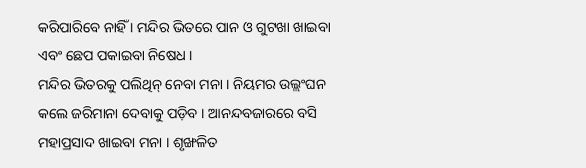କରିପାରିବେ ନାହିଁ । ମନ୍ଦିର ଭିତରେ ପାନ ଓ ଗୁଟଖା ଖାଇବା ଏବଂ ଛେପ ପକାଇବା ନିଷେଧ ।
ମନ୍ଦିର ଭିତରକୁ ପଲିଥିନ୍ ନେବା ମନା । ନିୟମର ଉଲ୍ଲଂଘନ କଲେ ଜରିମାନା ଦେବାକୁ ପଡ଼ିବ । ଆନନ୍ଦବଜାରରେ ବସି ମହାପ୍ରସାଦ ଖାଇବା ମନା । ଶୃଙ୍ଖଳିତ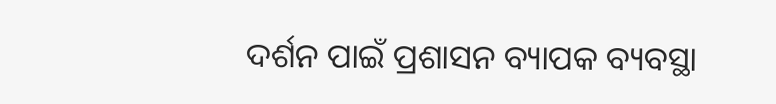ଦର୍ଶନ ପାଇଁ ପ୍ରଶାସନ ବ୍ୟାପକ ବ୍ୟବସ୍ଥା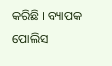କରିଛି । ବ୍ୟାପକ ପୋଲିସ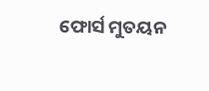ଫୋର୍ସ ମୁତୟନ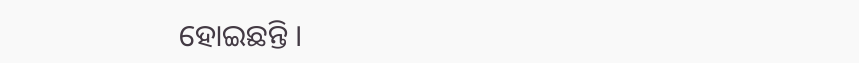ହୋଇଛନ୍ତି ।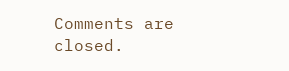Comments are closed.